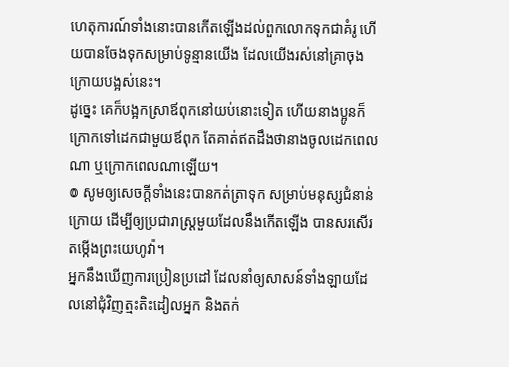ហេតុការណ៍ទាំងនោះបានកើតឡើងដល់ពួកលោកទុកជាគំរូ ហើយបានចែងទុកសម្រាប់ទូន្មានយើង ដែលយើងរស់នៅគ្រាចុងក្រោយបង្អស់នេះ។
ដូច្នេះ គេក៏បង្អកស្រាឪពុកនៅយប់នោះទៀត ហើយនាងប្អូនក៏ក្រោកទៅដេកជាមួយឪពុក តែគាត់ឥតដឹងថានាងចូលដេកពេលណា ឬក្រោកពេលណាឡើយ។
៙ សូមឲ្យសេចក្ដីទាំងនេះបានកត់ត្រាទុក សម្រាប់មនុស្សជំនាន់ក្រោយ ដើម្បីឲ្យប្រជារាស្ត្រមួយដែលនឹងកើតឡើង បានសរសើរតម្កើងព្រះយេហូវ៉ា។
អ្នកនឹងឃើញការប្រៀនប្រដៅ ដែលនាំឲ្យសាសន៍ទាំងឡាយដែលនៅជុំវិញត្មះតិះដៀលអ្នក និងតក់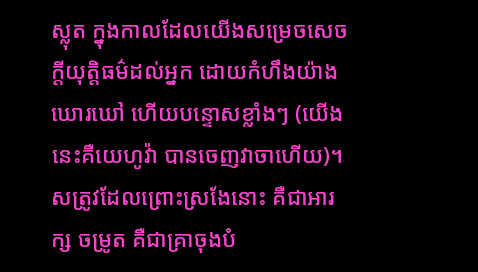ស្លុត ក្នុងកាលដែលយើងសម្រេចសេចក្ដីយុត្តិធម៌ដល់អ្នក ដោយកំហឹងយ៉ាងឃោរឃៅ ហើយបន្ទោសខ្លាំងៗ (យើងនេះគឺយេហូវ៉ា បានចេញវាចាហើយ)។
សត្រូវដែលព្រោះស្រងែនោះ គឺជាអារក្ស ចម្រូត គឺជាគ្រាចុងបំ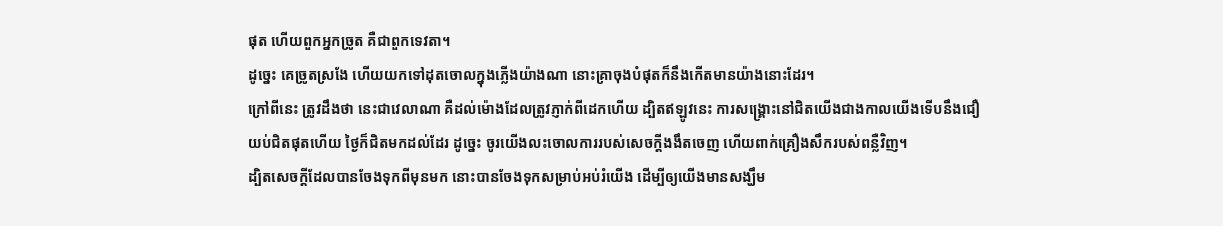ផុត ហើយពួកអ្នកច្រូត គឺជាពួកទេវតា។
ដូច្នេះ គេច្រូតស្រងែ ហើយយកទៅដុតចោលក្នុងភ្លើងយ៉ាងណា នោះគ្រាចុងបំផុតក៏នឹងកើតមានយ៉ាងនោះដែរ។
ក្រៅពីនេះ ត្រូវដឹងថា នេះជាវេលាណា គឺដល់ម៉ោងដែលត្រូវភ្ញាក់ពីដេកហើយ ដ្បិតឥឡូវនេះ ការសង្គ្រោះនៅជិតយើងជាងកាលយើងទើបនឹងជឿ
យប់ជិតផុតហើយ ថ្ងៃក៏ជិតមកដល់ដែរ ដូច្នេះ ចូរយើងលះចោលការរបស់សេចក្តីងងឹតចេញ ហើយពាក់គ្រឿងសឹករបស់ពន្លឺវិញ។
ដ្បិតសេចក្តីដែលបានចែងទុកពីមុនមក នោះបានចែងទុកសម្រាប់អប់រំយើង ដើម្បីឲ្យយើងមានសង្ឃឹម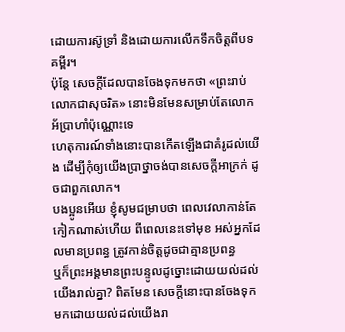ដោយការស៊ូទ្រាំ និងដោយការលើកទឹកចិត្តពីបទគម្ពីរ។
ប៉ុន្តែ សេចក្ដីដែលបានចែងទុកមកថា «ព្រះរាប់លោកជាសុចរិត» នោះមិនមែនសម្រាប់តែលោកអ័ប្រាហាំប៉ុណ្ណោះទេ
ហេតុការណ៍ទាំងនោះបានកើតឡើងជាគំរូដល់យើង ដើម្បីកុំឲ្យយើងប្រាថ្នាចង់បានសេចក្តីអាក្រក់ ដូចជាពួកលោក។
បងប្អូនអើយ ខ្ញុំសូមជម្រាបថា ពេលវេលាកាន់តែកៀកណាស់ហើយ ពីពេលនេះទៅមុខ អស់អ្នកដែលមានប្រពន្ធ ត្រូវកាន់ចិត្តដូចជាគ្មានប្រពន្ធ
ឬក៏ព្រះអង្គមានព្រះបន្ទូលដូច្នោះដោយយល់ដល់យើងរាល់គ្នា? ពិតមែន សេចក្តីនោះបានចែងទុកមកដោយយល់ដល់យើងរា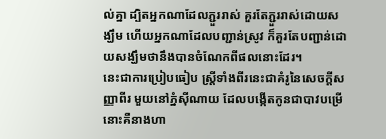ល់គ្នា ដ្បិតអ្នកណាដែលភ្ជួររាស់ គួរតែភ្ជួររាស់ដោយសង្ឃឹម ហើយអ្នកណាដែលបញ្ជាន់ស្រូវ ក៏គួរតែបញ្ជាន់ដោយសង្ឃឹមថានឹងបានចំណែកពីផលនោះដែរ។
នេះជាការប្រៀបធៀប ស្ត្រីទាំងពីរនេះជាគំរូនៃសេចក្ដីសញ្ញាពីរ មួយនៅភ្នំស៊ីណាយ ដែលបង្កើតកូនជាបាវបម្រើ នោះគឺនាងហា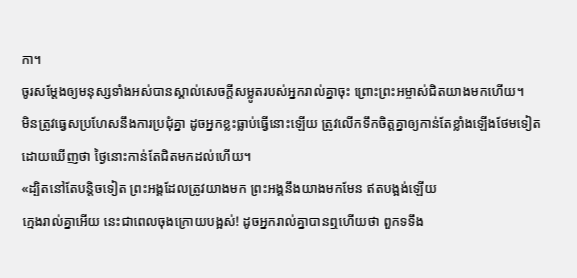កា។
ចូរសម្តែងឲ្យមនុស្សទាំងអស់បានស្គាល់សេចក្ដីសម្លូតរបស់អ្នករាល់គ្នាចុះ ព្រោះព្រះអម្ចាស់ជិតយាងមកហើយ។
មិនត្រូវធ្វេសប្រហែសនឹងការប្រជុំគ្នា ដូចអ្នកខ្លះធ្លាប់ធ្វើនោះឡើយ ត្រូវលើកទឹកចិត្តគ្នាឲ្យកាន់តែខ្លាំងឡើងថែមទៀត ដោយឃើញថា ថ្ងៃនោះកាន់តែជិតមកដល់ហើយ។
«ដ្បិតនៅតែបន្តិចទៀត ព្រះអង្គដែលត្រូវយាងមក ព្រះអង្គនឹងយាងមកមែន ឥតបង្អង់ឡើយ
ក្មេងរាល់គ្នាអើយ នេះជាពេលចុងក្រោយបង្អស់! ដូចអ្នករាល់គ្នាបានឮហើយថា ពួកទទឹង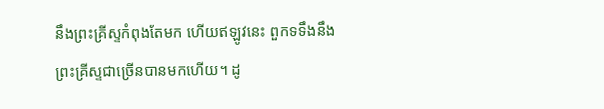នឹងព្រះគ្រីស្ទកំពុងតែមក ហើយឥឡូវនេះ ពួកទទឹងនឹងព្រះគ្រីស្ទជាច្រើនបានមកហើយ។ ដូ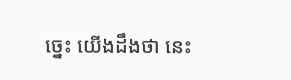ច្នេះ យើងដឹងថា នេះ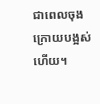ជាពេលចុងក្រោយបង្អស់ហើយ។